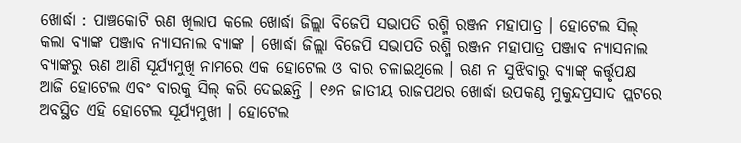ଖୋର୍ଦ୍ଧା : ପାଞ୍ଚକୋଟି ଋଣ ଖିଲାପ କଲେ ଖୋର୍ଦ୍ଧା ଜିଲ୍ଲା ବିଜେପି ସଭାପତି ରଶ୍ମି ରଞ୍ଜନ ମହାପାତ୍ର । ହୋଟେଲ ସିଲ୍ କଲା ବ୍ୟାଙ୍କ ପଞ୍ଜାବ ନ୍ୟାସନାଲ ବ୍ୟାଙ୍କ । ଖୋର୍ଦ୍ଧା ଜିଲ୍ଲା ବିଜେପି ସଭାପତି ରଶ୍ମି ରଞ୍ଜନ ମହାପାତ୍ର ପଞ୍ଜାବ ନ୍ୟାସନାଲ ବ୍ୟାଙ୍କରୁ ଋଣ ଆଣି ସୂର୍ଯ୍ୟମୁଖି ନାମରେ ଏକ ହୋଟେଲ ଓ ବାର ଚଳାଇଥିଲେ । ଋଣ ନ ସୁଝିବାରୁ ବ୍ୟାଙ୍କ୍ କର୍ତ୍ତୃପକ୍ଷ ଆଜି ହୋଟେଲ ଏବଂ ବାରକୁ ସିଲ୍ କରି ଦେଇଛନ୍ତି । ୧୬ନ ଜାତୀୟ ରାଜପଥର ଖୋର୍ଦ୍ଧା ଉପକଣ୍ଠ ମୁକୁନ୍ଦପ୍ରସାଦ ପ୍ଲଟରେ ଅବସ୍ଥିତ ଏହି ହୋଟେଲ ସୂର୍ଯ୍ୟମୁଖୀ । ହୋଟେଲ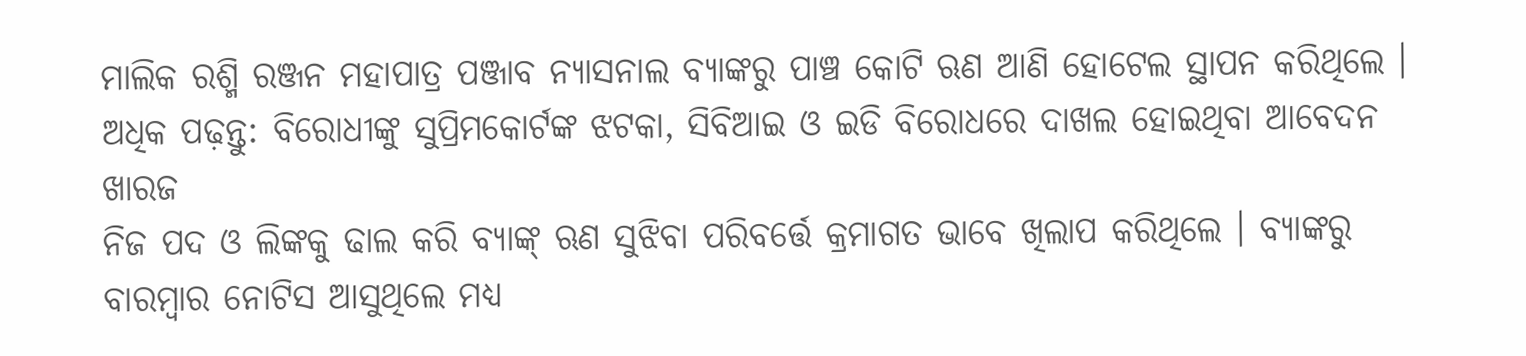ମାଲିକ ରଶ୍ମି ରଞ୍ଜନ ମହାପାତ୍ର ପଞ୍ଜାବ ନ୍ୟାସନାଲ ବ୍ୟାଙ୍କରୁ ପାଞ୍ଚ କୋଟି ଋଣ ଆଣି ହୋଟେଲ ସ୍ଥାପନ କରିଥିଲେ ।
ଅଧିକ ପଢ଼ନ୍ତୁ: ବିରୋଧୀଙ୍କୁ ସୁପ୍ରିମକୋର୍ଟଙ୍କ ଝଟକା, ସିବିଆଇ ଓ ଇଡି ବିରୋଧରେ ଦାଖଲ ହୋଇଥିବା ଆବେଦନ ଖାରଜ
ନିଜ ପଦ ଓ ଲିଙ୍କକୁ ଢାଲ କରି ବ୍ୟାଙ୍କ୍ ଋଣ ସୁଝିବା ପରିବର୍ତ୍ତେ କ୍ରମାଗତ ଭାବେ ଖିଲାପ କରିଥିଲେ । ବ୍ୟାଙ୍କରୁ ବାରମ୍ବାର ନୋଟିସ ଆସୁଥିଲେ ମଧ୍ୟ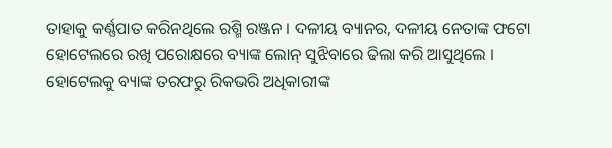ତାହାକୁ କର୍ଣ୍ଣପାତ କରିନଥିଲେ ରଶ୍ମି ରଞ୍ଜନ । ଦଳୀୟ ବ୍ୟାନର, ଦଳୀୟ ନେତାଙ୍କ ଫଟୋ ହୋଟେଲରେ ରଖି ପରୋକ୍ଷରେ ବ୍ୟାଙ୍କ ଲୋନ୍ ସୁଝିବାରେ ଢିଲା କରି ଆସୁଥିଲେ । ହୋଟେଲକୁ ବ୍ୟାଙ୍କ ତରଫରୁ ରିକଭରି ଅଧିକାରୀଙ୍କ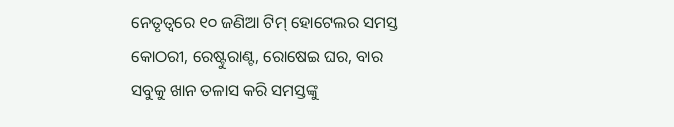ନେତୃତ୍ୱରେ ୧୦ ଜଣିଆ ଟିମ୍ ହୋଟେଲର ସମସ୍ତ କୋଠରୀ, ରେଷ୍ଟୁରାଣ୍ଟ, ରୋଷେଇ ଘର, ବାର ସବୁକୁ ଖାନ ତଳାସ କରି ସମସ୍ତଙ୍କୁ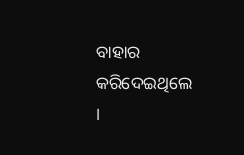ବାହାର କରିଦେଇଥିଲେ ।